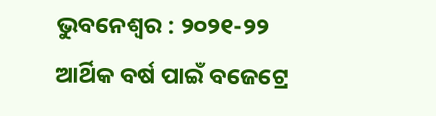ଭୁବନେଶ୍ୱର : ୨୦୨୧-୨୨ ଆର୍ଥିକ ବର୍ଷ ପାଇଁ ବଜେଟ୍ରେ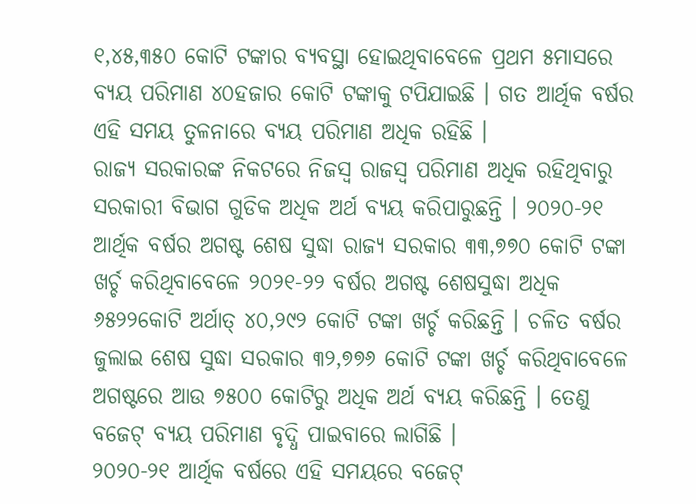୧,୪୫,୩୫୦ କୋଟି ଟଙ୍କାର ବ୍ୟବସ୍ଥା ହୋଇଥିବାବେଳେ ପ୍ରଥମ ୫ମାସରେ ବ୍ୟୟ ପରିମାଣ ୪୦ହଜାର କୋଟି ଟଙ୍କାକୁ ଟପିଯାଇଛି । ଗତ ଆର୍ଥିକ ବର୍ଷର ଏହି ସମୟ ତୁଳନାରେ ବ୍ୟୟ ପରିମାଣ ଅଧିକ ରହିଛି ।
ରାଜ୍ୟ ସରକାରଙ୍କ ନିକଟରେ ନିଜସ୍ୱ ରାଜସ୍ୱ ପରିମାଣ ଅଧିକ ରହିଥିବାରୁ ସରକାରୀ ବିଭାଗ ଗୁଡିକ ଅଧିକ ଅର୍ଥ ବ୍ୟୟ କରିପାରୁଛନ୍ତି । ୨୦୨୦-୨୧ ଆର୍ଥିକ ବର୍ଷର ଅଗଷ୍ଟ ଶେଷ ସୁଦ୍ଧା ରାଜ୍ୟ ସରକାର ୩୩,୭୭୦ କୋଟି ଟଙ୍କା ଖର୍ଚ୍ଚ କରିଥିବାବେଳେ ୨୦୨୧-୨୨ ବର୍ଷର ଅଗଷ୍ଟ ଶେଷସୁଦ୍ଧା ଅଧିକ ୬୫୨୨କୋଟି ଅର୍ଥାତ୍ ୪୦,୨୯୨ କୋଟି ଟଙ୍କା ଖର୍ଚ୍ଚ କରିଛନ୍ତି । ଚଳିତ ବର୍ଷର ଜୁଲାଇ ଶେଷ ସୁଦ୍ଧା ସରକାର ୩୨,୭୭୬ କୋଟି ଟଙ୍କା ଖର୍ଚ୍ଚ କରିଥିବାବେଳେ ଅଗଷ୍ଟରେ ଆଉ ୭୫୦୦ କୋଟିରୁ ଅଧିକ ଅର୍ଥ ବ୍ୟୟ କରିଛନ୍ତି । ତେଣୁ ବଜେଟ୍ ବ୍ୟୟ ପରିମାଣ ବୃଦ୍ଧି ପାଇବାରେ ଲାଗିଛି ।
୨୦୨୦-୨୧ ଆର୍ଥିକ ବର୍ଷରେ ଏହି ସମୟରେ ବଜେଟ୍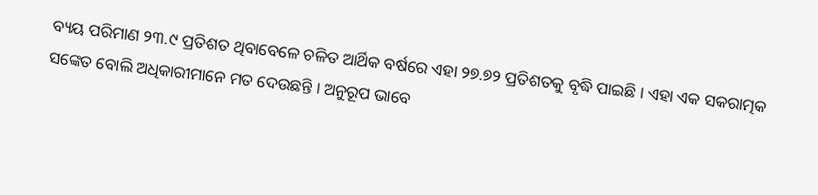ବ୍ୟୟ ପରିମାଣ ୨୩.୯ ପ୍ରତିଶତ ଥିବାବେଳେ ଚଳିତ ଆର୍ଥିକ ବର୍ଷରେ ଏହା ୨୭.୭୨ ପ୍ରତିଶତକୁ ବୃଦ୍ଧି ପାଇଛି । ଏହା ଏକ ସକରାତ୍ମକ ସଙ୍କେତ ବୋଲି ଅଧିକାରୀମାନେ ମତ ଦେଉଛନ୍ତି । ଅନୁରୂପ ଭାବେ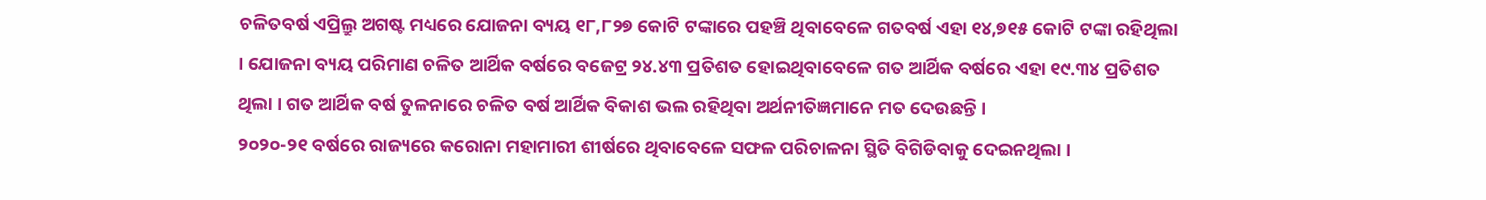ଚଳିତବର୍ଷ ଏପ୍ରିଲ୍ରୁ ଅଗଷ୍ଟ ମଧ୍ୟରେ ଯୋଜନା ବ୍ୟୟ ୧୮,୮୨୭ କୋଟି ଟଙ୍କାରେ ପହଞ୍ଚି ଥିବାବେଳେ ଗତବର୍ଷ ଏହା ୧୪,୭୧୫ କୋଟି ଟଙ୍କା ରହିଥିଲା । ଯୋଜନା ବ୍ୟୟ ପରିମାଣ ଚଳିତ ଆର୍ଥିକ ବର୍ଷରେ ବଜେଟ୍ର ୨୪.୪୩ ପ୍ରତିଶତ ହୋଇଥିବାବେଳେ ଗତ ଆର୍ଥିକ ବର୍ଷରେ ଏହା ୧୯.୩୪ ପ୍ରତିଶତ ଥିଲା । ଗତ ଆର୍ଥିକ ବର୍ଷ ତୁଳନାରେ ଚଳିତ ବର୍ଷ ଆର୍ଥିକ ବିକାଶ ଭଲ ରହିଥିବା ଅର୍ଥନୀତିଜ୍ଞମାନେ ମତ ଦେଉଛନ୍ତି ।
୨୦୨୦-୨୧ ବର୍ଷରେ ରାଜ୍ୟରେ କରୋନା ମହାମାରୀ ଶୀର୍ଷରେ ଥିବାବେଳେ ସଫଳ ପରିଚାଳନା ସ୍ଥିତି ବିଗିଡିବାକୁ ଦେଇନଥିଲା ।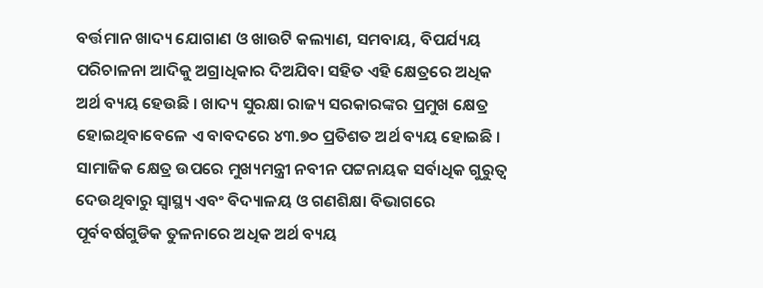ବର୍ତ୍ତମାନ ଖାଦ୍ୟ ଯୋଗାଣ ଓ ଖାଉଟି କଲ୍ୟାଣ, ସମବାୟ, ବିପର୍ଯ୍ୟୟ ପରିଚାଳନା ଆଦିକୁ ଅଗ୍ରାଧିକାର ଦିଅଯିବା ସହିତ ଏହି କ୍ଷେତ୍ରରେ ଅଧିକ ଅର୍ଥ ବ୍ୟୟ ହେଉଛି । ଖାଦ୍ୟ ସୁରକ୍ଷା ରାଜ୍ୟ ସରକାରଙ୍କର ପ୍ରମୁଖ କ୍ଷେତ୍ର ହୋଇଥିବାବେଳେ ଏ ବାବଦରେ ୪୩.୭୦ ପ୍ରତିଶତ ଅର୍ଥ ବ୍ୟୟ ହୋଇଛି । ସାମାଜିକ କ୍ଷେତ୍ର ଉପରେ ମୁଖ୍ୟମନ୍ତ୍ରୀ ନବୀନ ପଟ୍ଟନାୟକ ସର୍ବାଧିକ ଗୁରୁତ୍ୱ ଦେଉଥିବାରୁ ସ୍ୱାସ୍ଥ୍ୟ ଏବଂ ବିଦ୍ୟାଳୟ ଓ ଗଣଶିକ୍ଷା ବିଭାଗରେ ପୂର୍ବବର୍ଷଗୁଡିକ ତୁଳନାରେ ଅଧିକ ଅର୍ଥ ବ୍ୟୟ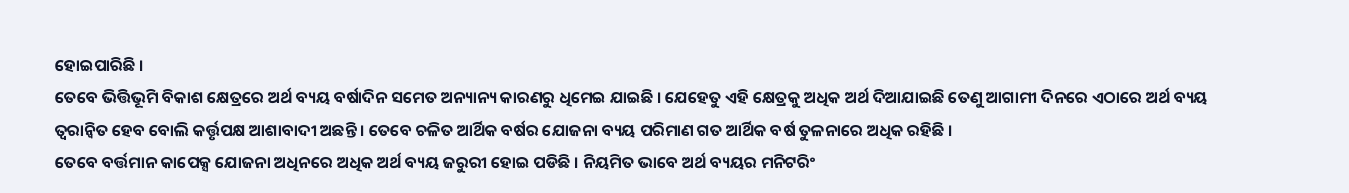ହୋଇପାରିଛି ।
ତେବେ ଭିତ୍ତିଭୂମି ବିକାଶ କ୍ଷେତ୍ରରେ ଅର୍ଥ ବ୍ୟୟ ବର୍ଷାଦିନ ସମେତ ଅନ୍ୟାନ୍ୟ କାରଣରୁ ଧିମେଇ ଯାଇଛି । ଯେହେତୁ ଏହି କ୍ଷେତ୍ରକୁ ଅଧିକ ଅର୍ଥ ଦିଆଯାଇଛି ତେଣୁ ଆଗାମୀ ଦିନରେ ଏଠାରେ ଅର୍ଥ ବ୍ୟୟ ତ୍ୱରାନ୍ୱିତ ହେବ ବୋଲି କର୍ତ୍ତୃପକ୍ଷ ଆଶାବାଦୀ ଅଛନ୍ତି । ତେବେ ଚଳିତ ଆର୍ଥିକ ବର୍ଷର ଯୋଜନା ବ୍ୟୟ ପରିମାଣ ଗତ ଆର୍ଥିକ ବର୍ଷ ତୁଳନାରେ ଅଧିକ ରହିଛି ।
ତେବେ ବର୍ତ୍ତମାନ କାପେକ୍ସ ଯୋଜନା ଅଧିନରେ ଅଧିକ ଅର୍ଥ ବ୍ୟୟ ଜରୁରୀ ହୋଇ ପଡିଛି । ନିୟମିତ ଭାବେ ଅର୍ଥ ବ୍ୟୟର ମନିଟରିଂ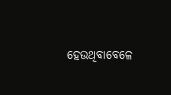ହେଉଥିବାବେଳେ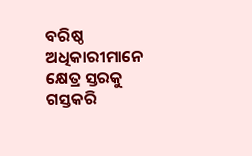ବରିଷ୍ଠ ଅଧିକାରୀମାନେ କ୍ଷେତ୍ର ସ୍ତରକୁ ଗସ୍ତକରି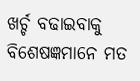ଖର୍ଚ୍ଚ ବଢାଇବାକୁ ବିଶେଷଜ୍ଞମାନେ ମତ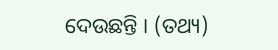ଦେଉଛନ୍ତି । (ତଥ୍ୟ)